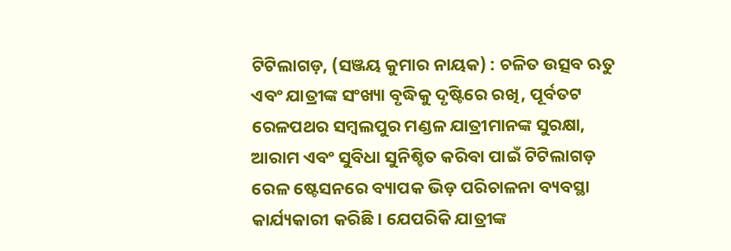ଟିଟିଲାଗଡ଼, (ସଞ୍ଜୟ କୁମାର ନାୟକ) : ଚଳିତ ଉତ୍ସବ ଋତୁ ଏବଂ ଯାତ୍ରୀଙ୍କ ସଂଖ୍ୟା ବୃଦ୍ଧିକୁ ଦୃଷ୍ଟିରେ ରଖି, ପୂର୍ବତଟ ରେଳପଥର ସମ୍ବଲପୁର ମଣ୍ଡଳ ଯାତ୍ରୀମାନଙ୍କ ସୁରକ୍ଷା, ଆରାମ ଏବଂ ସୁବିଧା ସୁନିଶ୍ଚିତ କରିବା ପାଇଁ ଟିଟିଲାଗଡ଼ ରେଳ ଷ୍ଟେସନରେ ବ୍ୟାପକ ଭିଡ଼ ପରିଚାଳନା ବ୍ୟବସ୍ଥା କାର୍ଯ୍ୟକାରୀ କରିଛି । ଯେପରିକି ଯାତ୍ରୀଙ୍କ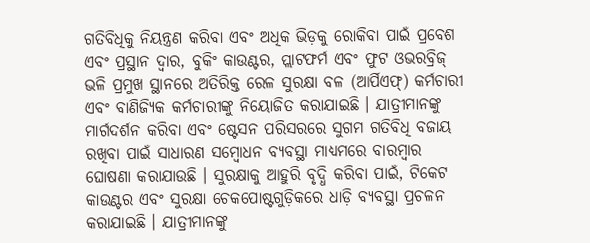ଗତିବିଧିକୁ ନିୟନ୍ତ୍ରଣ କରିବା ଏବଂ ଅଧିକ ଭିଡ଼କୁ ରୋକିବା ପାଇଁ ପ୍ରବେଶ ଏବଂ ପ୍ରସ୍ଥାନ ଦ୍ୱାର, ବୁକିଂ କାଉଣ୍ଟର, ପ୍ଲାଟଫର୍ମ ଏବଂ ଫୁଟ ଓଭରବ୍ରିଜ୍ ଭଳି ପ୍ରମୁଖ ସ୍ଥାନରେ ଅତିରିକ୍ତ ରେଳ ସୁରକ୍ଷା ବଳ (ଆର୍ପିଏଫ୍) କର୍ମଚାରୀ ଏବଂ ବାଣିଜ୍ୟିକ କର୍ମଚାରୀଙ୍କୁ ନିୟୋଜିତ କରାଯାଇଛି । ଯାତ୍ରୀମାନଙ୍କୁ ମାର୍ଗଦର୍ଶନ କରିବା ଏବଂ ଷ୍ଟେସନ ପରିସରରେ ସୁଗମ ଗତିବିଧି ବଜାୟ ରଖିବା ପାଇଁ ସାଧାରଣ ସମ୍ବୋଧନ ବ୍ୟବସ୍ଥା ମାଧ୍ୟମରେ ବାରମ୍ବାର ଘୋଷଣା କରାଯାଉଛି । ସୁରକ୍ଷାକୁ ଆହୁରି ବୃଦ୍ଧି କରିବା ପାଇଁ, ଟିକେଟ କାଉଣ୍ଟର ଏବଂ ସୁରକ୍ଷା ଚେକପୋଷ୍ଟଗୁଡ଼ିକରେ ଧାଡ଼ି ବ୍ୟବସ୍ଥା ପ୍ରଚଳନ କରାଯାଇଛି । ଯାତ୍ରୀମାନଙ୍କୁ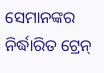ସେମାନଙ୍କର ନିର୍ଦ୍ଧାରିତ ଟ୍ରେନ୍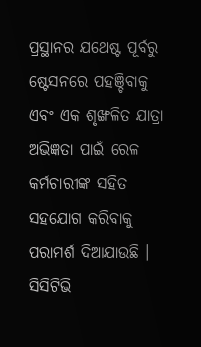ପ୍ରସ୍ଥାନର ଯଥେଷ୍ଟ ପୂର୍ବରୁ ଷ୍ଟେସନରେ ପହଞ୍ଚିବାକୁ ଏବଂ ଏକ ଶୃଙ୍ଖଳିତ ଯାତ୍ରା ଅଭିଜ୍ଞତା ପାଇଁ ରେଳ କର୍ମଚାରୀଙ୍କ ସହିତ ସହଯୋଗ କରିବାକୁ ପରାମର୍ଶ ଦିଆଯାଉଛି । ସିସିଟିଭି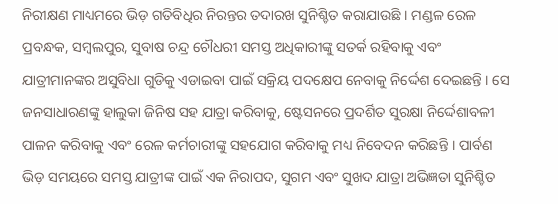ନିରୀକ୍ଷଣ ମାଧ୍ୟମରେ ଭିଡ଼ ଗତିବିଧିର ନିରନ୍ତର ତଦାରଖ ସୁନିଶ୍ଚିତ କରାଯାଉଛି । ମଣ୍ଡଳ ରେଳ ପ୍ରବନ୍ଧକ, ସମ୍ବଲପୁର, ସୁବାଷ ଚନ୍ଦ୍ର ଚୌଧରୀ ସମସ୍ତ ଅଧିକାରୀଙ୍କୁ ସତର୍କ ରହିବାକୁ ଏବଂ ଯାତ୍ରୀମାନଙ୍କର ଅସୁବିଧା ଗୁଡିକୁ ଏଡାଇବା ପାଇଁ ସକ୍ରିୟ ପଦକ୍ଷେପ ନେବାକୁ ନିର୍ଦ୍ଦେଶ ଦେଇଛନ୍ତି । ସେ ଜନସାଧାରଣଙ୍କୁ ହାଲୁକା ଜିନିଷ ସହ ଯାତ୍ରା କରିବାକୁ, ଷ୍ଟେସନରେ ପ୍ରଦର୍ଶିତ ସୁରକ୍ଷା ନିର୍ଦ୍ଦେଶାବଳୀ ପାଳନ କରିବାକୁ ଏବଂ ରେଳ କର୍ମଚାରୀଙ୍କୁ ସହଯୋଗ କରିବାକୁ ମଧ୍ୟ ନିବେଦନ କରିଛନ୍ତି । ପାର୍ବଣ ଭିଡ଼ ସମୟରେ ସମସ୍ତ ଯାତ୍ରୀଙ୍କ ପାଇଁ ଏକ ନିରାପଦ, ସୁଗମ ଏବଂ ସୁଖଦ ଯାତ୍ରା ଅଭିଜ୍ଞତା ସୁନିଶ୍ଚିତ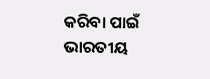କରିବା ପାଇଁ ଭାରତୀୟ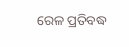ରେଳ ପ୍ରତିବଦ୍ଧ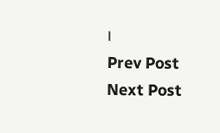।
Prev Post
Next Post